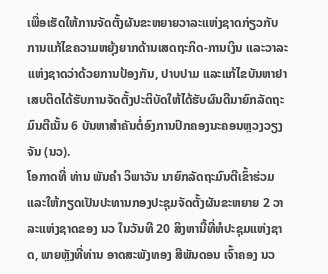ເພື່ອເຮັດໃຫ້ການຈັດຕັ້ງຜັນຂະຫຍາຍວາລະແຫ່ງຊາດກ່ຽວກັບການແກ້ໄຂຄວາມຫຍຸ້ງຍາກດ້ານເສດຖະກິດ-ການເງິນ ແລະວາລະແຫ່ງຊາດວ່າດ້ວຍການປ້ອງກັນ, ປາບປາມ ແລະແກ້ໄຂບັນຫາຢາເສບຕິດໄດ້ຮັບການຈັດຕັ້ງປະຕິບັດໃຫ້ໄດ້ຮັບຜົນດີນາຍົກລັດຖະມົນຕີເນັ້ນ 6 ບັນຫາສຳຄັນຕໍ່ອົງການປົກຄອງນະຄອນຫຼວງວຽງຈັນ (ນວ).
ໂອກາດທີ່ ທ່ານ ພັນຄຳ ວິພາວັນ ນາຍົກລັດຖະມົນຕີເຂົ້າຮ່ວມ ແລະໃຫ້ກຽດເປັນປະທານກອງປະຊຸມຈັດຕັ້ງຜັນຂະຫຍາຍ 2 ວາລະແຫ່ງຊາດຂອງ ນວ ໃນວັນທີ 20 ສິງຫານີ້ທີ່ຫໍປະຊຸມແຫ່ງຊາດ, ພາຍຫຼັງທີ່ທ່ານ ອາດສະພັງທອງ ສີພັນດອນ ເຈົ້າຄອງ ນວ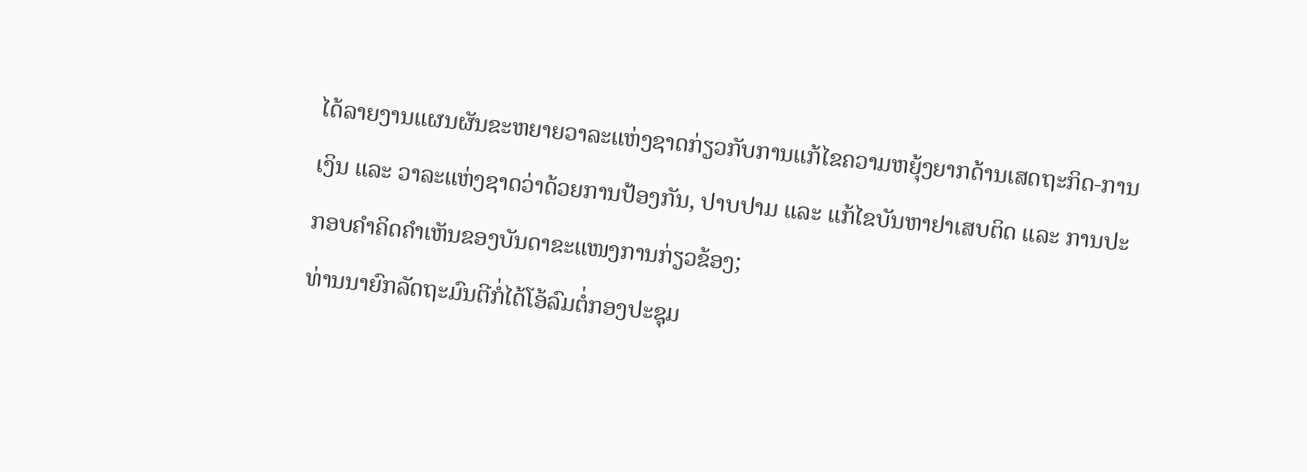ໄດ້ລາຍງານແຜນຜັນຂະຫຍາຍວາລະແຫ່ງຊາດກ່ຽວກັບການແກ້ໄຂຄວາມຫຍຸ້ງຍາກດ້ານເສດຖະກິດ-ການເງິນ ແລະ ວາລະແຫ່ງຊາດວ່າດ້ວຍການປ້ອງກັນ, ປາບປາມ ແລະ ແກ້ໄຂບັນຫາຢາເສບຕິດ ແລະ ການປະກອບຄຳຄິດຄຳເຫັນຂອງບັນດາຂະແໜງການກ່ຽວຂ້ອງ;
ທ່ານນາຍົກລັດຖະມົນຕີກໍ່ໄດ້ໂອ້ລົມຕໍ່ກອງປະຊຸມ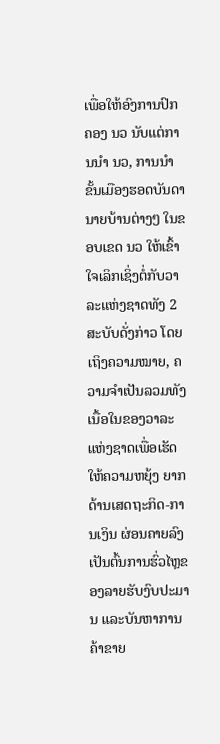ເພື່ອໃຫ້ອົງການປົກຄອງ ນວ ນັບແຕ່ການນໍາ ນວ, ການນຳຂັ້ນເມືອງຮອດບັນດານາຍບ້ານຕ່າງໆ ໃນຂອບເຂດ ນວ ໃຫ້ເຂົ້າໃຈເລິກເຊິ່ງຕໍ່ກັບວາລະແຫ່ງຊາດທັງ 2 ສະບັບດັ່ງກ່າວ ໂດຍເຖິງຄວາມໝາຍ, ຄວາມຈໍາເປັນລວມທັງເນື້ອໃນຂອງວາລະແຫ່ງຊາດເພື່ອເຮັດໃຫ້ຄວາມຫຍຸ້ງ ຍາກດ້ານເສດຖະກິດ-ການເງິນ ຜ່ອນຄາຍລົງເປັນຕົ້ນການຮົ່ວໄຫຼຂອງລາຍຮັບງົບປະມານ ແລະບັນຫາການຄ້າຂາຍ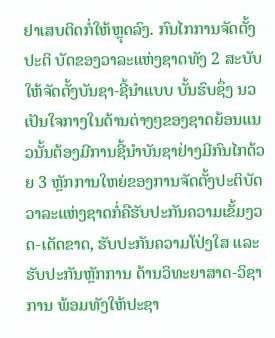ຢາເສບຕິດກໍ່ໃຫ້ຫຼຸດລົງ. ກົນໄກການຈັດຕັ້ງປະຕິ ບັດຂອງວາລະແຫ່ງຊາດທັງ 2 ສະບັບ ໃຫ້ຈັດຕັ້ງບັນຊາ-ຊີ້ນຳແບບ ບັ້ນຮົບຊຶ່ງ ນວ ເປັນໃຈກາງໃນດ້ານຕ່າງໆຂອງຊາດຍ້ອນແນວນັ້ນຕ້ອງມີການຊີ້ນຳບັນຊາຢ່າງມີກົນໄກດ້ວຍ 3 ຫຼັກການໃຫຍ່ຂອງການຈັດຕັ້ງປະຕິບັດວາລະແຫ່ງຊາດກໍ່ຄືຮັບປະກັນຄວາມເຂັ້ມງວດ-ເດັດຂາດ, ຮັບປະກັນຄວາມໂປ່ງໃສ ແລະ ຮັບປະກັນຫຼັກການ ດ້ານວິທະຍາສາດ-ວິຊາການ ພ້ອມທັງໃຫ້ປະຊາ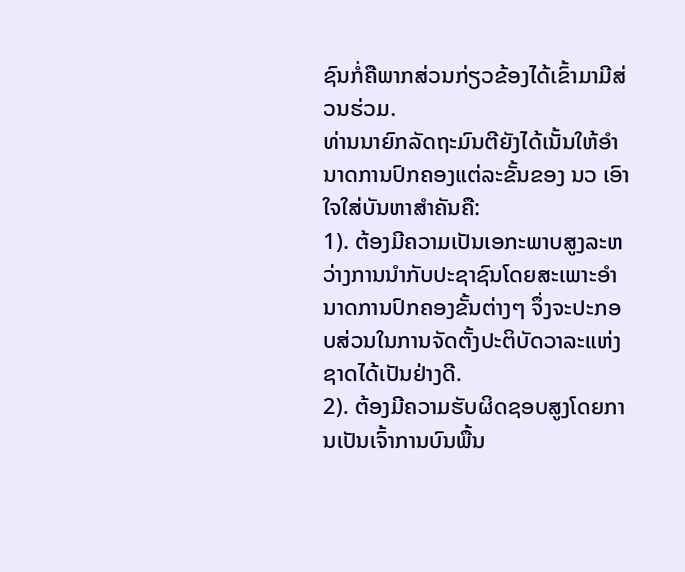ຊົນກໍ່ຄືພາກສ່ວນກ່ຽວຂ້ອງໄດ້ເຂົ້າມາມີສ່ວນຮ່ວມ.
ທ່ານນາຍົກລັດຖະມົນຕີຍັງໄດ້ເນັ້ນໃຫ້ອຳນາດການປົກຄອງແຕ່ລະຂັ້ນຂອງ ນວ ເອົາໃຈໃສ່ບັນຫາສຳຄັນຄື:
1). ຕ້ອງມີຄວາມເປັນເອກະພາບສູງລະຫວ່າງການນຳກັບປະຊາຊົນໂດຍສະເພາະອຳນາດການປົກຄອງຂັ້ນຕ່າງໆ ຈຶ່ງຈະປະກອບສ່ວນໃນການຈັດຕັ້ງປະຕິບັດວາລະແຫ່ງຊາດໄດ້ເປັນຢ່າງດີ.
2). ຕ້ອງມີຄວາມຮັບຜິດຊອບສູງໂດຍການເປັນເຈົ້າການບົນພື້ນ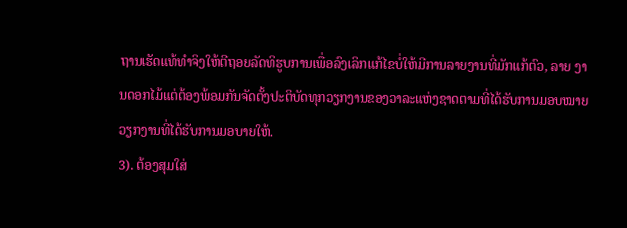ຖານເຮັດແທ້ທຳຈິງໃຫ້ຕີຖອຍລັດທິຮູບການເພື່ອລົງເລິກແກ້ໄຂບໍ່ໃຫ້ມີການລາຍງານທີ່ມັກແກ້ຕົວ, ລາຍ ງານດອກໄມ້ແຕ່ຕ້ອງພ້ອມກັນຈັດຕັ້ງປະຕິບັດທຸກວຽກງານຂອງວາລະແຫ່ງຊາດຕາມທີ່ໄດ້ຮັບການມອບໝາຍວຽກງານທີ່ໄດ້ຮັບການມອບາຍໃຫ້.
3). ຕ້ອງສຸມໃສ່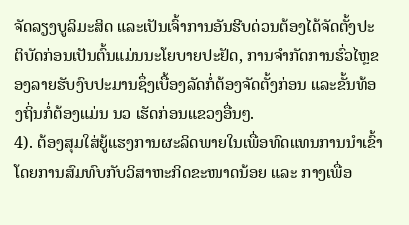ຈັດລຽງບູລິມະສິດ ແລະເປັນເຈົ້າການອັນຮີບດ່ວນຕ້ອງໄດ້ຈັດຕັ້ງປະຕິບັດກ່ອນເປັນຕົ້ນແມ່ນນະໂຍບາຍປະຢັດ, ການຈຳກັດການຮົ່ວໄຫຼຂອງລາຍຮັບງົບປະມານຊຶ່ງເບື້ອງລັດກໍ່ຕ້ອງຈັດຕັ້ງກ່ອນ ແລະຂັ້ນທ້ອງຖິ່ນກໍ່ຕ້ອງແມ່ນ ນວ ເຮັດກ່ອນແຂວງອື່ນໆ.
4). ຕ້ອງສຸມໃສ່ຍູ້ແຮງການຜະລິດພາຍໃນເພື່ອທົດແທນການນຳເຂົ້າໂດຍການສົມທົບກັບວິສາຫະກິດຂະໜາດນ້ອຍ ແລະ ກາງເພື່ອ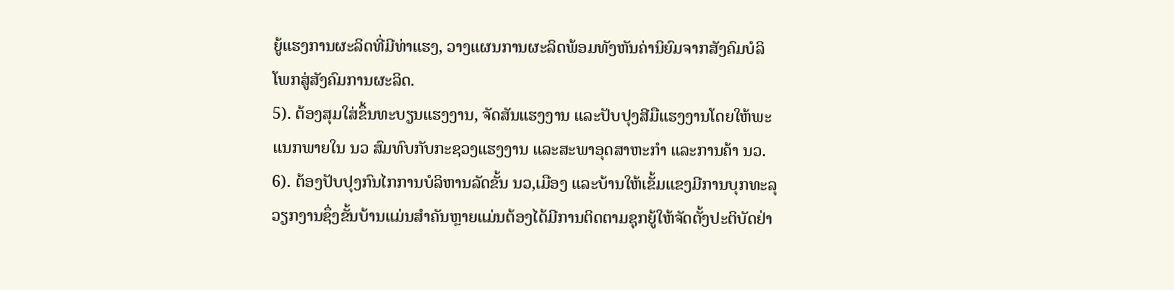ຍູ້ແຮງການຜະລິດທີ່ມີທ່າແຮງ, ວາງແຜນການຜະລິດພ້ອມທັງຫັນຄ່ານິຍົມຈາກສັງຄົມບໍລິໂພກສູ່ສັງຄົມການຜະລິດ.
5). ຕ້ອງສຸມໃສ່ຂຶ້ນທະບຽນແຮງງານ, ຈັດສັນແຮງງານ ແລະປັບປຸງສີມືແຮງງານໂດຍໃຫ້ພະແນກພາຍໃນ ນວ ສົມທົບກັບກະຊວງແຮງງານ ແລະສະພາອຸດສາຫະກຳ ແລະການຄ້າ ນວ.
6). ຕ້ອງປັບປຸງກົນໄກການບໍລິຫານລັດຂັ້ນ ນວ,ເມືອງ ແລະບ້ານໃຫ້ເຂັ້ມແຂງມີການບຸກທະລຸວຽກງານຊຶ່ງຂັ້ນບ້ານແມ່ນສຳຄັນຫຼາຍແມ່ນຕ້ອງໄດ້ມີການຕິດຕາມຊຸກຍູ້ໃຫ້ຈັດຕັ້ງປະຕິບັດຢ່າ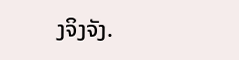ງຈິງຈັງ.